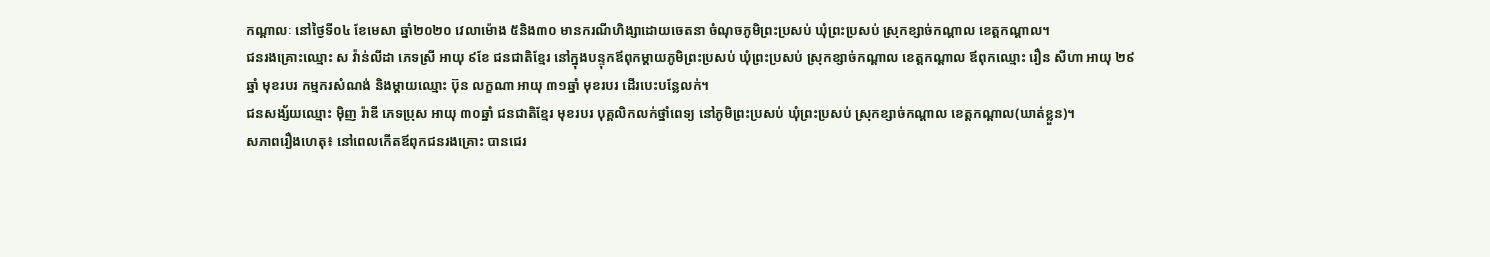កណ្ដាលៈ នៅថ្ងៃទី០៤ ខែមេសា ឆ្នាំ២០២០ វេលាម៉ោង ៥និង៣០ មានករណីហិង្សាដោយចេតនា ចំណុចភូមិព្រះប្រសប់ ឃុំព្រះប្រសប់ ស្រុកខ្សាច់កណ្តាល ខេត្តកណ្តាល។
ជនរងគ្រោះឈ្មោះ ស វ៉ាន់លីដា ភេទស្រី អាយុ ៩ខែ ជនជាតិខ្មែរ នៅក្នុងបន្ទុកឪពុកម្តាយភូមិព្រះប្រសប់ ឃុំព្រះប្រសប់ ស្រុកខ្សាច់កណ្តាល ខេត្តកណ្តាល ឪពុកឈ្មោះ រឿន សីហា អាយុ ២៩ឆ្នាំ មុខរបរ កម្មករសំណង់ និងម្តាយឈ្មោះ ប៊ុន លក្ខណា អាយុ ៣១ឆ្នាំ មុខរបរ ដើរបេះបន្លែលក់។
ជនសង្ស័យឈ្មោះ ម៉ិញ រ៉ាឌី ភេទប្រុស អាយុ ៣០ឆ្នាំ ជនជាតិខ្មែរ មុខរបរ បុគ្គលិកលក់ថ្នាំពេទ្យ នៅភូមិព្រះប្រសប់ ឃុំព្រះប្រសប់ ស្រុកខ្សាច់កណ្តាល ខេត្តកណ្តាល(ឃាត់ខ្លួន)។
សភាពរឿងហេតុ៖ នៅពេលកើតឪពុកជនរងគ្រោះ បានជេរ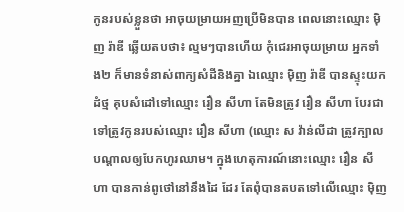កូនរបស់ខ្លួនថា អាចុយម្រាយអញប្រើមិនបាន ពេលនោះឈ្មោះ ម៉ិញ រ៉ាឌី ឆ្លើយតបថា៖ ល្មមៗបានហើយ កុំជេរអាចុយម្រាយ អ្នកទាំង២ ក៏មានទំនាស់ពាក្យសំដីនិងគ្នា ឯឈ្មោះ ម៉ិញ រ៉ាឌី បានស្ទុះយកដំថ្ម គុបសំដៅទៅឈ្មោះ រឿន សីហា តែមិនត្រូវ រឿន សីហា បែរជាទៅត្រូវកូនរបស់ឈ្មោះ រឿន សីហា (ឈ្មោះ ស វ៉ាន់លីដា ត្រូវក្បាល បណ្តាលឲ្យបែកហូរឈាម។ ក្នុងហេតុការណ៍នោះឈ្មោះ រឿន សីហា បានកាន់ពូថៅនៅនឹងដៃ ដែរ តែពុំបានតបតទៅលើឈ្មោះ ម៉ិញ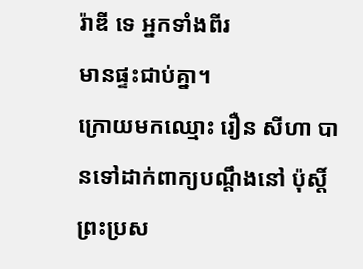រ៉ាឌី ទេ អ្នកទាំងពីរ
មានផ្ទះជាប់គ្នា។
ក្រោយមកឈ្មោះ រឿន សីហា បានទៅដាក់ពាក្យបណ្តឹងនៅ ប៉ុស្តិ៍ព្រះប្រស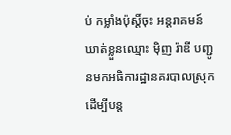ប់ កម្លាំងប៉ុស្តិ៍ចុះ អន្តរាគមន៍ ឃាត់ខ្លួនឈ្មោះ ម៉ិញ រ៉ាឌី បញ្ជូនមកអធិការដ្ឋានគរបាលស្រុក ដើម្បីបន្ត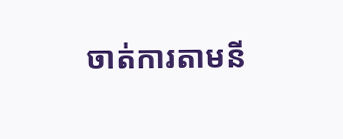ចាត់ការតាមនី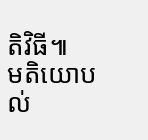តិវិធី៕
មតិយោបល់